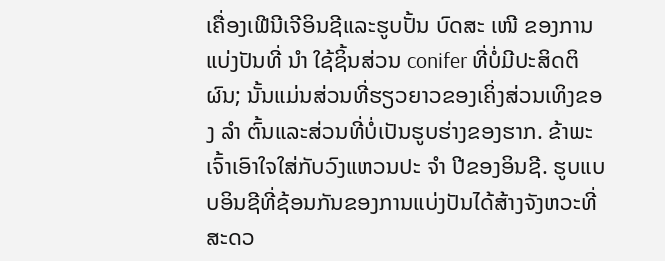ເຄື່ອງເຟີນີເຈີອິນຊີແລະຮູບປັ້ນ ບົດສະ ເໜີ ຂອງການແບ່ງປັນທີ່ ນຳ ໃຊ້ຊິ້ນສ່ວນ conifer ທີ່ບໍ່ມີປະສິດຕິຜົນ; ນັ້ນແມ່ນສ່ວນທີ່ຮຽວຍາວຂອງເຄິ່ງສ່ວນເທິງຂອງ ລຳ ຕົ້ນແລະສ່ວນທີ່ບໍ່ເປັນຮູບຮ່າງຂອງຮາກ. ຂ້າພະເຈົ້າເອົາໃຈໃສ່ກັບວົງແຫວນປະ ຈຳ ປີຂອງອິນຊີ. ຮູບແບບອິນຊີທີ່ຊ້ອນກັນຂອງການແບ່ງປັນໄດ້ສ້າງຈັງຫວະທີ່ສະດວ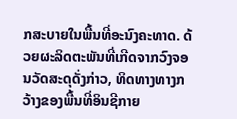ກສະບາຍໃນພື້ນທີ່ອະນົງຄະທາດ. ດ້ວຍຜະລິດຕະພັນທີ່ເກີດຈາກວົງຈອນວັດສະດຸດັ່ງກ່າວ, ທິດທາງທາງກວ້າງຂອງພື້ນທີ່ອິນຊີກາຍ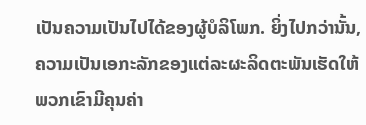ເປັນຄວາມເປັນໄປໄດ້ຂອງຜູ້ບໍລິໂພກ. ຍິ່ງໄປກວ່ານັ້ນ, ຄວາມເປັນເອກະລັກຂອງແຕ່ລະຜະລິດຕະພັນເຮັດໃຫ້ພວກເຂົາມີຄຸນຄ່າ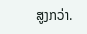ສູງກວ່າ.